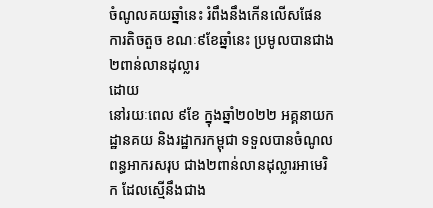ចំណូលគយឆ្នាំនេះ រំពឹងនឹងកើនលើសផែនការតិចតួច ខណៈ៩ខែឆ្នាំនេះ ប្រមូលបានជាង ២ពាន់លានដុល្លារ
ដោយ
នៅរយៈពេល ៩ខែ ក្នុងឆ្នាំ២០២២ អគ្គនាយកដ្ឋានគយ និងរដ្ឋាករកម្ពុជា ទទួលបានចំណូលពន្ធអាករសរុប ជាង២ពាន់លានដុល្លារអាមេរិក ដែលស្មើនឹងជាង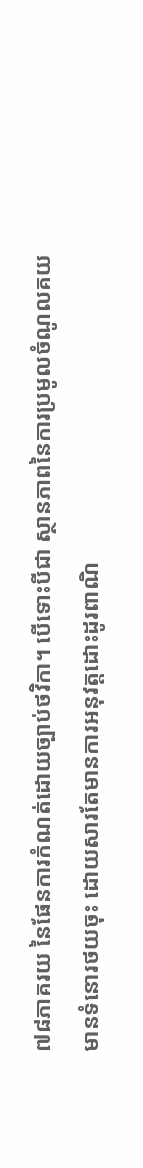៧៨ភាគរយ នៃផែនការកំណត់ដោយច្បាប់ថវិកា។ បើទោះបីជា ស្ថានភាពនៃការប្រមូលចំណូលគយ មានទំនោរថយចុះ ដោយសារតែមានការអនុវត្តដោះដូរពាណិ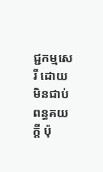ជ្ជកម្មសេរី ដោយមិនជាប់ពន្ធគយក្ដី ប៉ុ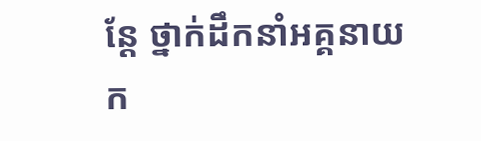ន្ដែ ថ្នាក់ដឹកនាំអគ្គនាយក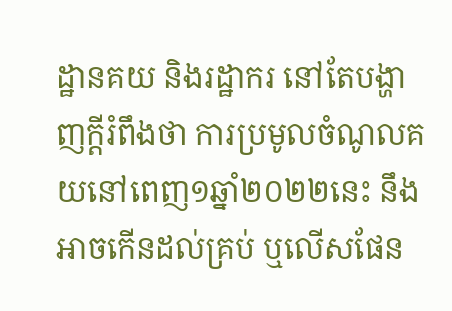ដ្ឋានគយ និងរដ្ឋាករ នៅតែបង្ហាញក្ដីរំពឹងថា ការប្រមូលចំណូលគយនៅពេញ១ឆ្នាំ២០២២នេះ នឹងអាចកើនដល់គ្រប់ ឬលើសផែន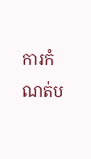ការកំណត់ប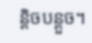ន្ដិចបន្ដួច។